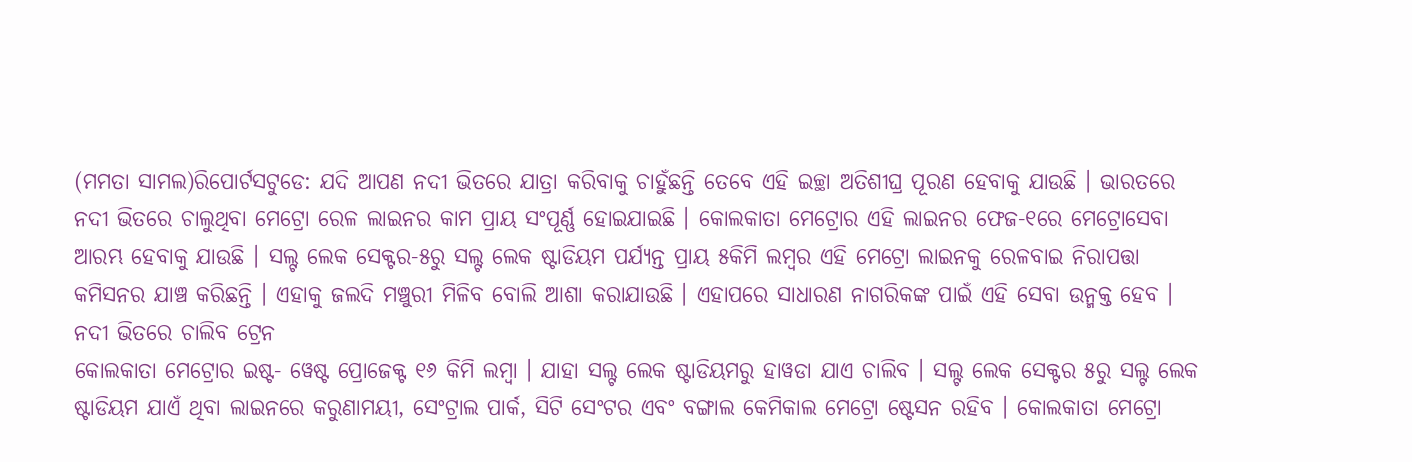(ମମତା ସାମଲ)ରିପୋର୍ଟସଟୁଡେ: ଯଦି ଆପଣ ନଦୀ ଭିତରେ ଯାତ୍ରା କରିବାକୁ ଚାହୁଁଛନ୍ତି ତେବେ ଏହି ଇଚ୍ଛା ଅତିଶୀଘ୍ର ପୂରଣ ହେବାକୁ ଯାଉଛି । ଭାରତରେ ନଦୀ ଭିତରେ ଚାଲୁଥିବା ମେଟ୍ରୋ ରେଳ ଲାଇନର କାମ ପ୍ରାୟ ସଂପୂର୍ଣ୍ଣ ହୋଇଯାଇଛି । କୋଲକାତା ମେଟ୍ରୋର ଏହି ଲାଇନର ଫେଜ-୧ରେ ମେଟ୍ରୋସେବା ଆରମ୍ଭ ହେବାକୁ ଯାଉଛି । ସଲ୍ଟ ଲେକ ସେକ୍ଟର-୫ରୁ ସଲ୍ଟ ଲେକ ଷ୍ଟାଡିୟମ ପର୍ଯ୍ୟନ୍ତ ପ୍ରାୟ ୫କିମି ଲମ୍ବର ଏହି ମେଟ୍ରୋ ଲାଇନକୁ ରେଳବାଇ ନିରାପତ୍ତା କମିସନର ଯାଞ୍ଚ କରିଛନ୍ତି । ଏହାକୁ ଜଲଦି ମଞ୍ଚୁରୀ ମିଳିବ ବୋଲି ଆଶା କରାଯାଉଛି । ଏହାପରେ ସାଧାରଣ ନାଗରିକଙ୍କ ପାଇଁ ଏହି ସେବା ଉନ୍ମକ୍ତ ହେବ ।
ନଦୀ ଭିତରେ ଚାଲିବ ଟ୍ରେନ
କୋଲକାତା ମେଟ୍ରୋର ଇଷ୍ଟ- ୱେଷ୍ଟ ପ୍ରୋଜେକ୍ଟ ୧୬ କିମି ଲମ୍ବା । ଯାହା ସଲ୍ଟ ଲେକ ଷ୍ଟାଡିୟମରୁ ହାୱଡା ଯାଏ ଚାଲିବ । ସଲ୍ଟ ଲେକ ସେକ୍ଟର ୫ରୁ ସଲ୍ଟ ଲେକ ଷ୍ଟାଡିୟମ ଯାଏଁ ଥିବା ଲାଇନରେ କରୁଣାମୟୀ, ସେଂଟ୍ରାଲ ପାର୍କ, ସିଟି ସେଂଟର ଏବଂ ବଙ୍ଗାଲ କେମିକାଲ ମେଟ୍ରୋ ଷ୍ଟେସନ ରହିବ । କୋଲକାତା ମେଟ୍ରୋ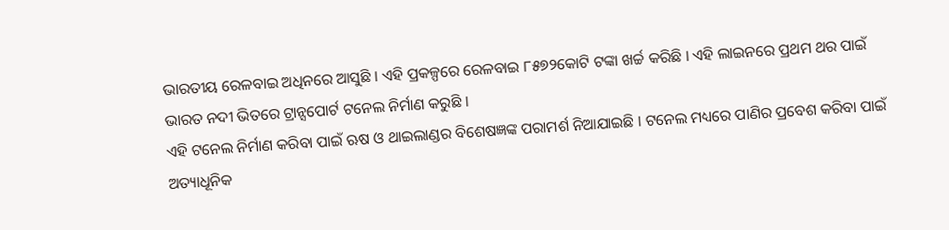ଭାରତୀୟ ରେଳବାଇ ଅଧିନରେ ଆସୁଛି । ଏହି ପ୍ରକଳ୍ପରେ ରେଳବାଇ ୮୫୭୨କୋଟି ଟଙ୍କା ଖର୍ଚ୍ଚ କରିଛି । ଏହି ଲାଇନରେ ପ୍ରଥମ ଥର ପାଇଁ ଭାରତ ନଦୀ ଭିତରେ ଟ୍ରାନ୍ସପୋର୍ଟ ଟନେଲ ନିର୍ମାଣ କରୁଛି ।
ଏହି ଟନେଲ ନିର୍ମାଣ କରିବା ପାଇଁ ଋଷ ଓ ଥାଇଲାଣ୍ଡର ବିଶେଷଜ୍ଞଙ୍କ ପରାମର୍ଶ ନିଆଯାଇଛି । ଟନେଲ ମଧ୍ୟରେ ପାଣିର ପ୍ରବେଶ କରିବା ପାଇଁ ଅତ୍ୟାଧୂନିକ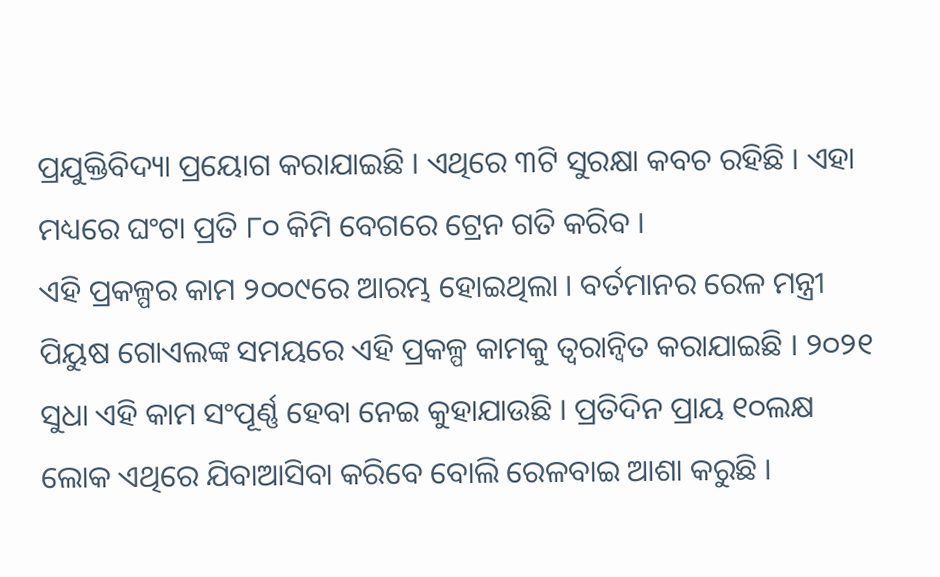ପ୍ରଯୁକ୍ତିବିଦ୍ୟା ପ୍ରୟୋଗ କରାଯାଇଛି । ଏଥିରେ ୩ଟି ସୁରକ୍ଷା କବଚ ରହିଛି । ଏହା ମଧ୍ୟରେ ଘଂଟା ପ୍ରତି ୮୦ କିମି ବେଗରେ ଟ୍ରେନ ଗତି କରିବ ।
ଏହି ପ୍ରକଳ୍ପର କାମ ୨୦୦୯ରେ ଆରମ୍ଭ ହୋଇଥିଲା । ବର୍ତମାନର ରେଳ ମନ୍ତ୍ରୀ ପିୟୁଷ ଗୋଏଲଙ୍କ ସମୟରେ ଏହି ପ୍ରକଳ୍ପ କାମକୁ ତ୍ୱରାନ୍ୱିତ କରାଯାଇଛି । ୨୦୨୧ ସୁଧା ଏହି କାମ ସଂପୂର୍ଣ୍ଣ ହେବା ନେଇ କୁହାଯାଉଛି । ପ୍ରତିଦିନ ପ୍ରାୟ ୧୦ଲକ୍ଷ ଲୋକ ଏଥିରେ ଯିବାଆସିବା କରିବେ ବୋଲି ରେଳବାଇ ଆଶା କରୁଛି ।